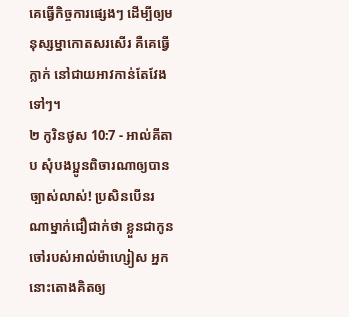គេធ្វើកិច្ចការផ្សេងៗ ដើម្បីឲ្យមនុស្សម្នាកោតសរសើរ គឺគេធ្វើក្លាក់ នៅជាយអាវកាន់តែវែងទៅៗ។
២ កូរិនថូស 10:7 - អាល់គីតាប សុំបងប្អូនពិចារណាឲ្យបានច្បាស់លាស់! ប្រសិនបើនរណាម្នាក់ជឿជាក់ថា ខ្លួនជាកូនចៅរបស់អាល់ម៉ាហ្សៀស អ្នកនោះតោងគិតឲ្យ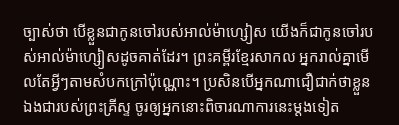ច្បាស់ថា បើខ្លួនជាកូនចៅរបស់អាល់ម៉ាហ្សៀស យើងក៏ជាកូនចៅរបស់អាល់ម៉ាហ្សៀសដូចគាត់ដែរ។ ព្រះគម្ពីរខ្មែរសាកល អ្នករាល់គ្នាមើលតែអ្វីៗតាមសំបកក្រៅប៉ុណ្ណោះ។ ប្រសិនបើអ្នកណាជឿជាក់ថាខ្លួនឯងជារបស់ព្រះគ្រីស្ទ ចូរឲ្យអ្នកនោះពិចារណាការនេះម្ដងទៀត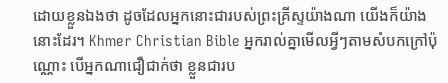ដោយខ្លួនឯងថា ដូចដែលអ្នកនោះជារបស់ព្រះគ្រីស្ទយ៉ាងណា យើងក៏យ៉ាងនោះដែរ។ Khmer Christian Bible អ្នករាល់គ្នាមើលអ្វីៗតាមសំបកក្រៅប៉ុណ្ណោះ បើអ្នកណាជឿជាក់ថា ខ្លួនជារប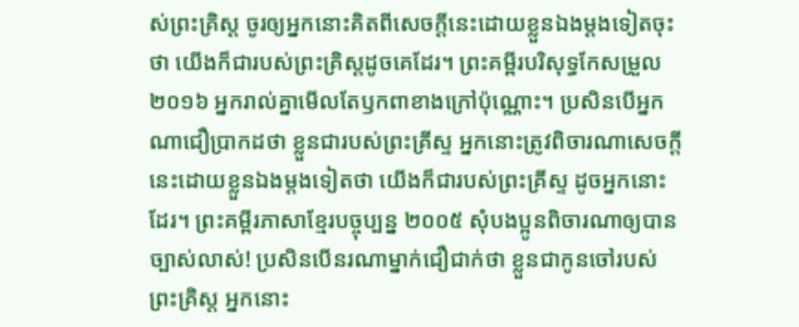ស់ព្រះគ្រិស្ដ ចូរឲ្យអ្នកនោះគិតពីសេចក្ដីនេះដោយខ្លួនឯងម្ដងទៀតចុះថា យើងក៏ជារបស់ព្រះគ្រិស្ដដូចគេដែរ។ ព្រះគម្ពីរបរិសុទ្ធកែសម្រួល ២០១៦ អ្នករាល់គ្នាមើលតែឫកពាខាងក្រៅប៉ុណ្ណោះ។ ប្រសិនបើអ្នកណាជឿប្រាកដថា ខ្លួនជារបស់ព្រះគ្រីស្ទ អ្នកនោះត្រូវពិចារណាសេចក្តីនេះដោយខ្លួនឯងម្ដងទៀតថា យើងក៏ជារបស់ព្រះគ្រីស្ទ ដូចអ្នកនោះដែរ។ ព្រះគម្ពីរភាសាខ្មែរបច្ចុប្បន្ន ២០០៥ សុំបងប្អូនពិចារណាឲ្យបានច្បាស់លាស់! ប្រសិនបើនរណាម្នាក់ជឿជាក់ថា ខ្លួនជាកូនចៅរបស់ព្រះគ្រិស្ត អ្នកនោះ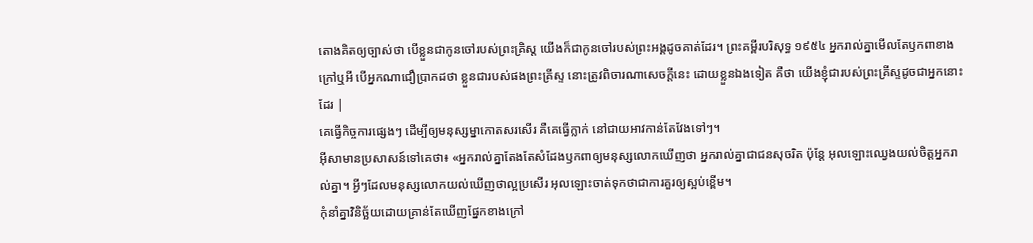តោងគិតឲ្យច្បាស់ថា បើខ្លួនជាកូនចៅរបស់ព្រះគ្រិស្ត យើងក៏ជាកូនចៅរបស់ព្រះអង្គដូចគាត់ដែរ។ ព្រះគម្ពីរបរិសុទ្ធ ១៩៥៤ អ្នករាល់គ្នាមើលតែឫកពាខាងក្រៅឬអី បើអ្នកណាជឿប្រាកដថា ខ្លួនជារបស់ផងព្រះគ្រីស្ទ នោះត្រូវពិចារណាសេចក្ដីនេះ ដោយខ្លួនឯងទៀត គឺថា យើងខ្ញុំជារបស់ព្រះគ្រីស្ទដូចជាអ្នកនោះដែរ |
គេធ្វើកិច្ចការផ្សេងៗ ដើម្បីឲ្យមនុស្សម្នាកោតសរសើរ គឺគេធ្វើក្លាក់ នៅជាយអាវកាន់តែវែងទៅៗ។
អ៊ីសាមានប្រសាសន៍ទៅគេថា៖ «អ្នករាល់គ្នាតែងតែសំដែងឫកពាឲ្យមនុស្សលោកឃើញថា អ្នករាល់គ្នាជាជនសុចរិត ប៉ុន្តែ អុលឡោះឈ្វេងយល់ចិត្ដអ្នករាល់គ្នា។ អ្វីៗដែលមនុស្សលោកយល់ឃើញថាល្អប្រសើរ អុលឡោះចាត់ទុកថាជាការគួរឲ្យស្អប់ខ្ពើម។
កុំនាំគ្នាវិនិច្ឆ័យដោយគ្រាន់តែឃើញផ្នែកខាងក្រៅ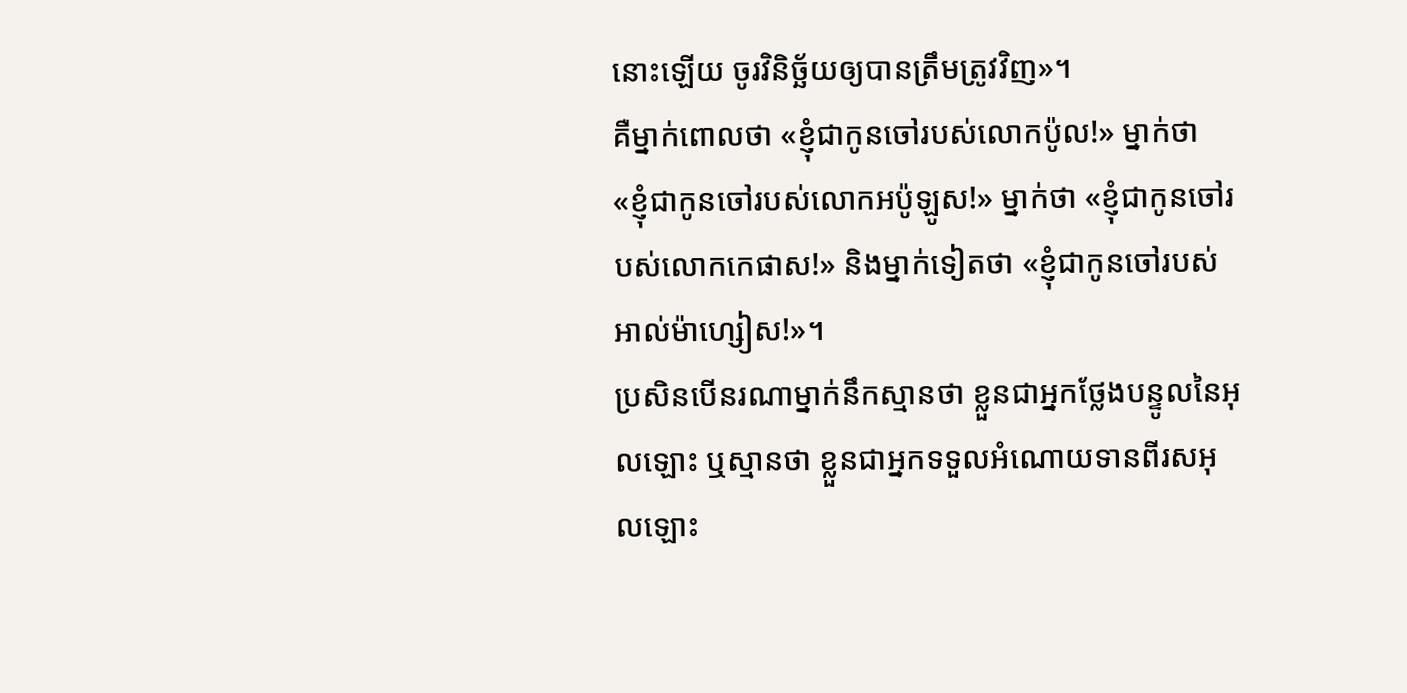នោះឡើយ ចូរវិនិច្ឆ័យឲ្យបានត្រឹមត្រូវវិញ»។
គឺម្នាក់ពោលថា «ខ្ញុំជាកូនចៅរបស់លោកប៉ូល!» ម្នាក់ថា «ខ្ញុំជាកូនចៅរបស់លោកអប៉ូឡូស!» ម្នាក់ថា «ខ្ញុំជាកូនចៅរបស់លោកកេផាស!» និងម្នាក់ទៀតថា «ខ្ញុំជាកូនចៅរបស់អាល់ម៉ាហ្សៀស!»។
ប្រសិនបើនរណាម្នាក់នឹកស្មានថា ខ្លួនជាអ្នកថ្លែងបន្ទូលនៃអុលឡោះ ឬស្មានថា ខ្លួនជាអ្នកទទួលអំណោយទានពីរសអុលឡោះ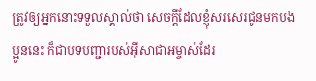ត្រូវឲ្យអ្នកនោះទទួលស្គាល់ថា សេចក្ដីដែលខ្ញុំសរសេរជូនមកបងប្អូននេះ ក៏ជាបទបញ្ជារបស់អ៊ីសាជាអម្ចាស់ដែរ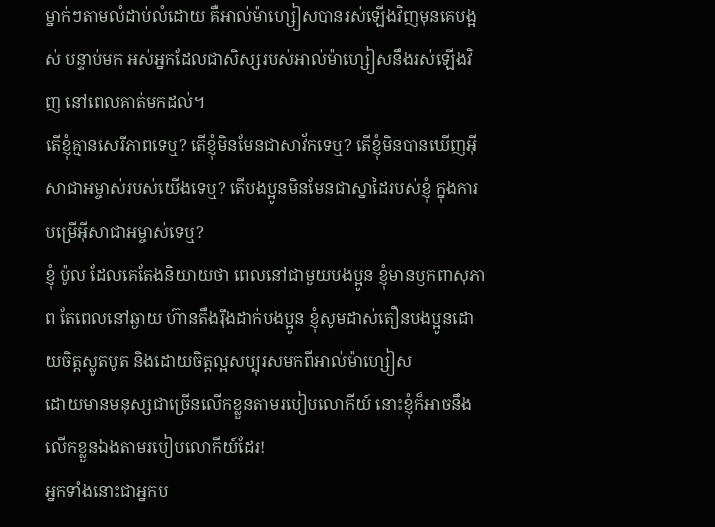ម្នាក់ៗតាមលំដាប់លំដោយ គឺអាល់ម៉ាហ្សៀសបានរស់ឡើងវិញមុនគេបង្អស់ បន្ទាប់មក អស់អ្នកដែលជាសិស្សរបស់អាល់ម៉ាហ្សៀសនឹងរស់ឡើងវិញ នៅពេលគាត់មកដល់។
តើខ្ញុំគ្មានសេរីភាពទេឬ? តើខ្ញុំមិនមែនជាសាវ័កទេឬ? តើខ្ញុំមិនបានឃើញអ៊ីសាជាអម្ចាស់របស់យើងទេឬ? តើបងប្អូនមិនមែនជាស្នាដៃរបស់ខ្ញុំ ក្នុងការបម្រើអ៊ីសាជាអម្ចាស់ទេឬ?
ខ្ញុំ ប៉ូល ដែលគេតែងនិយាយថា ពេលនៅជាមួយបងប្អូន ខ្ញុំមានឫកពាសុភាព តែពេលនៅឆ្ងាយ ហ៊ានតឹងរ៉ឹងដាក់បងប្អូន ខ្ញុំសូមដាស់តឿនបងប្អូនដោយចិត្ដស្លូតបូត និងដោយចិត្ដល្អសប្បុរសមកពីអាល់ម៉ាហ្សៀស
ដោយមានមនុស្សជាច្រើនលើកខ្លួនតាមរបៀបលោកីយ៍ នោះខ្ញុំក៏អាចនឹងលើកខ្លួនឯងតាមរបៀបលោកីយ៍ដែរ!
អ្នកទាំងនោះជាអ្នកប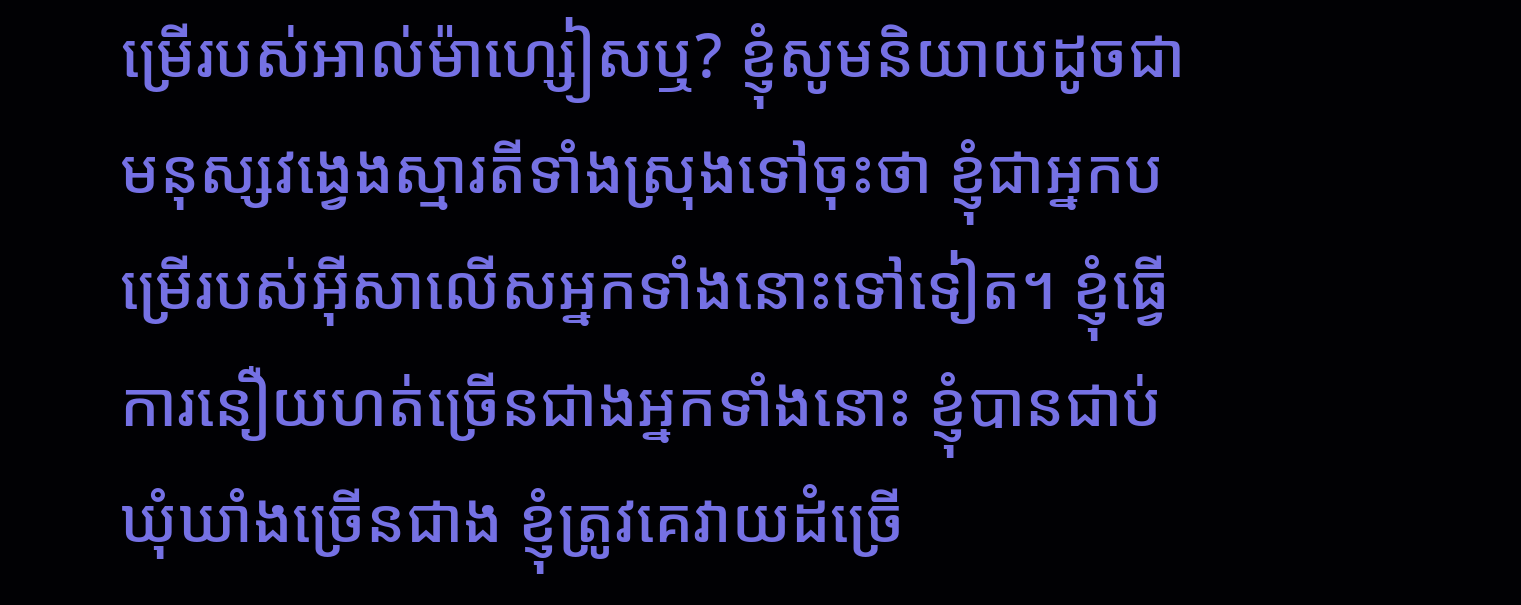ម្រើរបស់អាល់ម៉ាហ្សៀសឬ? ខ្ញុំសូមនិយាយដូចជាមនុស្សវង្វេងស្មារតីទាំងស្រុងទៅចុះថា ខ្ញុំជាអ្នកបម្រើរបស់អ៊ីសាលើសអ្នកទាំងនោះទៅទៀត។ ខ្ញុំធ្វើការនឿយហត់ច្រើនជាងអ្នកទាំងនោះ ខ្ញុំបានជាប់ឃុំឃាំងច្រើនជាង ខ្ញុំត្រូវគេវាយដំច្រើ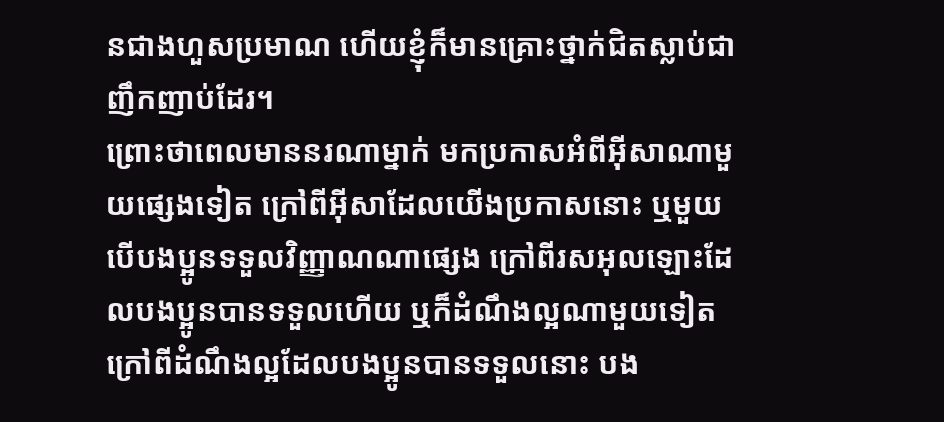នជាងហួសប្រមាណ ហើយខ្ញុំក៏មានគ្រោះថ្នាក់ជិតស្លាប់ជាញឹកញាប់ដែរ។
ព្រោះថាពេលមាននរណាម្នាក់ មកប្រកាសអំពីអ៊ីសាណាមួយផ្សេងទៀត ក្រៅពីអ៊ីសាដែលយើងប្រកាសនោះ ឬមួយបើបងប្អូនទទួលវិញ្ញាណណាផ្សេង ក្រៅពីរសអុលឡោះដែលបងប្អូនបានទទួលហើយ ឬក៏ដំណឹងល្អណាមួយទៀត ក្រៅពីដំណឹងល្អដែលបងប្អូនបានទទួលនោះ បង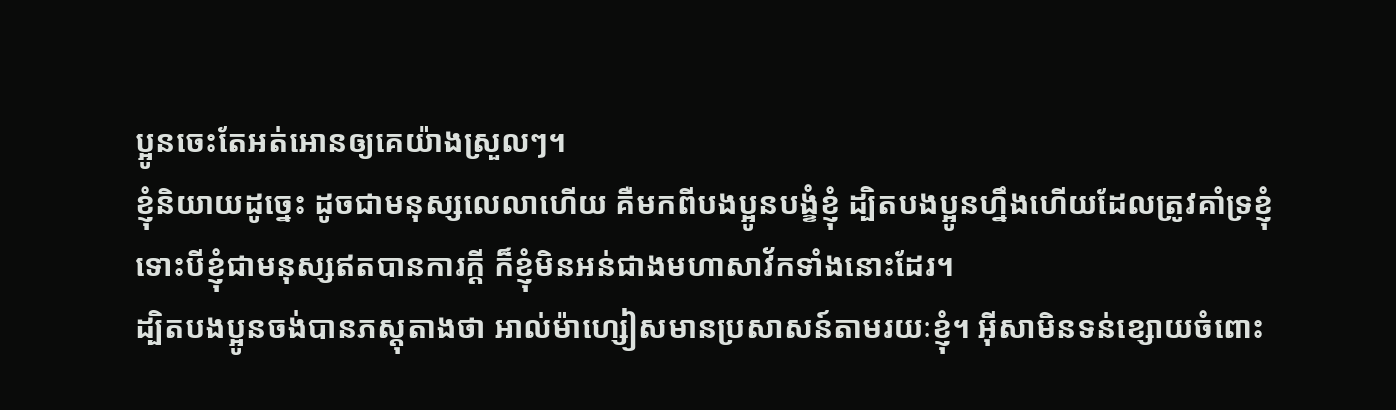ប្អូនចេះតែអត់អោនឲ្យគេយ៉ាងស្រួលៗ។
ខ្ញុំនិយាយដូច្នេះ ដូចជាមនុស្សលេលាហើយ គឺមកពីបងប្អូនបង្ខំខ្ញុំ ដ្បិតបងប្អូនហ្នឹងហើយដែលត្រូវគាំទ្រខ្ញុំ ទោះបីខ្ញុំជាមនុស្សឥតបានការក្ដី ក៏ខ្ញុំមិនអន់ជាងមហាសាវ័កទាំងនោះដែរ។
ដ្បិតបងប្អូនចង់បានភស្ដុតាងថា អាល់ម៉ាហ្សៀសមានប្រសាសន៍តាមរយៈខ្ញុំ។ អ៊ីសាមិនទន់ខ្សោយចំពោះ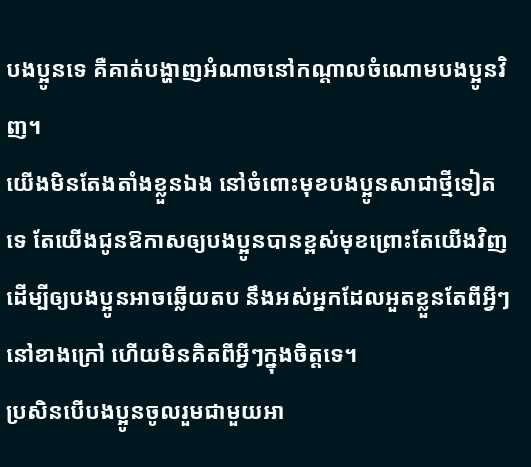បងប្អូនទេ គឺគាត់បង្ហាញអំណាចនៅកណ្ដាលចំណោមបងប្អូនវិញ។
យើងមិនតែងតាំងខ្លួនឯង នៅចំពោះមុខបងប្អូនសាជាថ្មីទៀតទេ តែយើងជូនឱកាសឲ្យបងប្អូនបានខ្ពស់មុខព្រោះតែយើងវិញ ដើម្បីឲ្យបងប្អូនអាចឆ្លើយតប នឹងអស់អ្នកដែលអួតខ្លួនតែពីអ្វីៗនៅខាងក្រៅ ហើយមិនគិតពីអ្វីៗក្នុងចិត្ដទេ។
ប្រសិនបើបងប្អូនចូលរួមជាមួយអា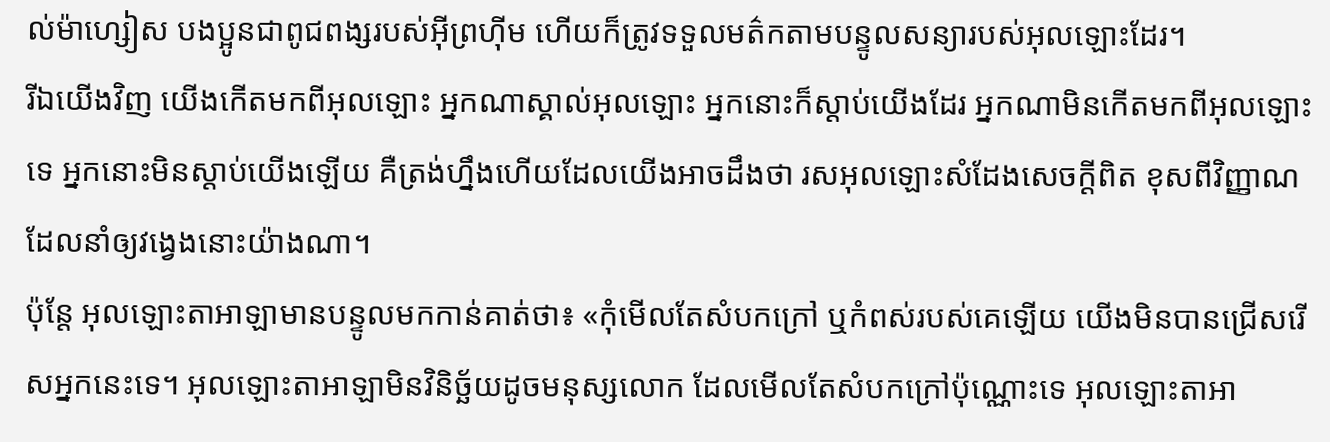ល់ម៉ាហ្សៀស បងប្អូនជាពូជពង្សរបស់អ៊ីព្រហ៊ីម ហើយក៏ត្រូវទទួលមត៌កតាមបន្ទូលសន្យារបស់អុលឡោះដែរ។
រីឯយើងវិញ យើងកើតមកពីអុលឡោះ អ្នកណាស្គាល់អុលឡោះ អ្នកនោះក៏ស្ដាប់យើងដែរ អ្នកណាមិនកើតមកពីអុលឡោះទេ អ្នកនោះមិនស្ដាប់យើងឡើយ គឺត្រង់ហ្នឹងហើយដែលយើងអាចដឹងថា រសអុលឡោះសំដែងសេចក្ដីពិត ខុសពីវិញ្ញាណដែលនាំឲ្យវង្វេងនោះយ៉ាងណា។
ប៉ុន្តែ អុលឡោះតាអាឡាមានបន្ទូលមកកាន់គាត់ថា៖ «កុំមើលតែសំបកក្រៅ ឬកំពស់របស់គេឡើយ យើងមិនបានជ្រើសរើសអ្នកនេះទេ។ អុលឡោះតាអាឡាមិនវិនិច្ឆ័យដូចមនុស្សលោក ដែលមើលតែសំបកក្រៅប៉ុណ្ណោះទេ អុលឡោះតាអា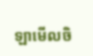ឡាមើលចិ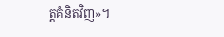ត្តគំនិតវិញ»។